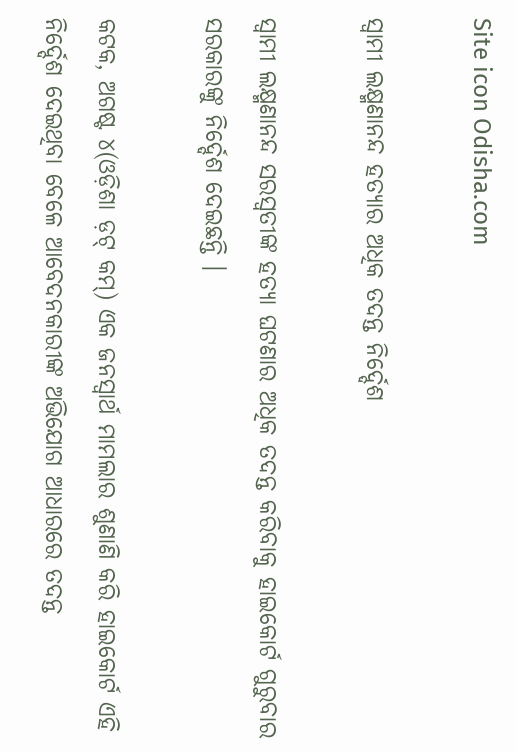Site icon Odisha.com

ସ୍ୱାମୀ ଲକ୍ଷ୍ମଣାନନ୍ଦ ହତ୍ୟାର ଅଧିକ ତଦନ୍ତ ନିର୍ଦ୍ଦେଶ

ସ୍ୱାମୀ ଲକ୍ଷ୍ମଣାନନ୍ଦ ସରସ୍ୱତୀଙ୍କ ହତ୍ୟା ଘଟଣାର ଅଧିକ ତଦନ୍ତ କରିବାକୁ ହାଇକୋର୍ଟ ଗୁରୁବାର ସରକାରଙ୍କୁ ନିର୍ଦ୍ଦେଶ ଦେଇଛନ୍ତି ।

କଟକ, ଅଗଷ୍ଟ ୪(ଓଡ଼ିଶା ଡ଼ଟ୍ କମ୍) ଏକ ଜନସ୍ୱାର୍ଥ ମାମଲାର ଶୁଣାଣି କରି ହାଇକୋର୍ଟ ଏହି ନିର୍ଦ୍ଦେଶ ଦେଇଥିବା ବେଳେ ଆବେଦନକାରୀଙ୍କ ଅଭିଯୋଗ ଆଧାରରେ ତଦନ୍ତ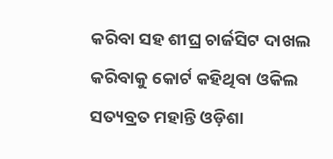କରିବା ସହ ଶୀଘ୍ର ଚାର୍ଜସିଟ ଦାଖଲ କରିବାକୁ କୋର୍ଟ କହିଥିବା ଓକିଲ ସତ୍ୟବ୍ରତ ମହାନ୍ତି ଓଡ଼ିଶା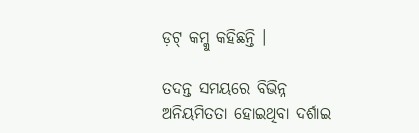ଡ଼ଟ୍ କମ୍କୁ କହିଛନ୍ତି ।

ତଦନ୍ତ ସମୟରେ ବିଭିନ୍ନ ଅନିୟମିତତା ହୋଇଥିବା ଦର୍ଶାଇ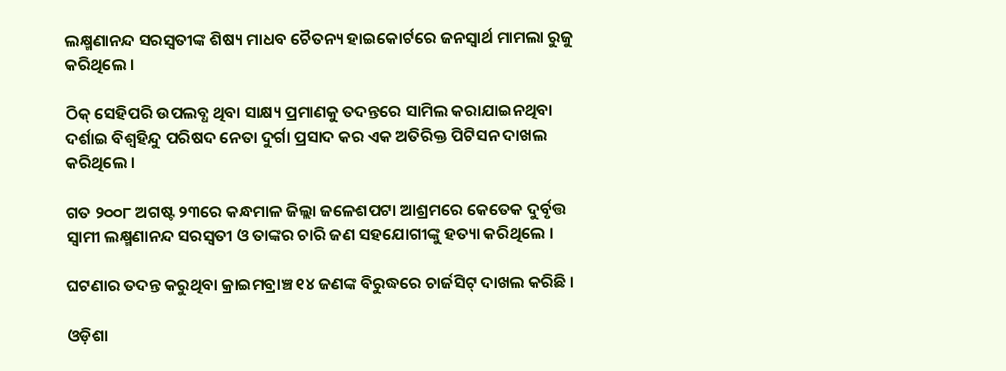ଲକ୍ଷ୍ମଣାନନ୍ଦ ସରସ୍ୱତୀଙ୍କ ଶିଷ୍ୟ ମାଧବ ଚୈତନ୍ୟ ହାଇକୋର୍ଟରେ ଜନସ୍ୱାର୍ଥ ମାମଲା ରୁଜୁ କରିଥିଲେ ।

ଠିକ୍ ସେହିପରି ଉପଲବ୍ଧ ଥିବା ସାକ୍ଷ୍ୟ ପ୍ରମାଣକୁ ତଦନ୍ତରେ ସାମିଲ କରାଯାଇନଥିବା ଦର୍ଶାଇ ବିଶ୍ୱହିନ୍ଦୁ ପରିଷଦ ନେତା ଦୁର୍ଗା ପ୍ରସାଦ କର ଏକ ଅତିରିକ୍ତ ପିଟିସନ ଦାଖଲ କରିଥିଲେ ।

ଗତ ୨୦୦୮ ଅଗଷ୍ଟ ୨୩ରେ କନ୍ଧମାଳ ଜିଲ୍ଲା ଜଳେଶପଟା ଆଶ୍ରମରେ କେତେକ ଦୁର୍ବୃତ୍ତ ସ୍ୱାମୀ ଲକ୍ଷ୍ମଣାନନ୍ଦ ସରସ୍ୱତୀ ଓ ତାଙ୍କର ଚାରି ଜଣ ସହଯୋଗୀଙ୍କୁ ହତ୍ୟା କରିଥିଲେ ।

ଘଟଣାର ତଦନ୍ତ କରୁଥିବା କ୍ରାଇମବ୍ରାଞ୍ଚ ୧୪ ଜଣଙ୍କ ବିରୁଦ୍ଧରେ ଚାର୍ଜସିଟ୍ ଦାଖଲ କରିଛି ।

ଓଡ଼ିଶା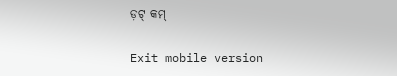ଡ଼ଟ୍ କମ୍

Exit mobile version